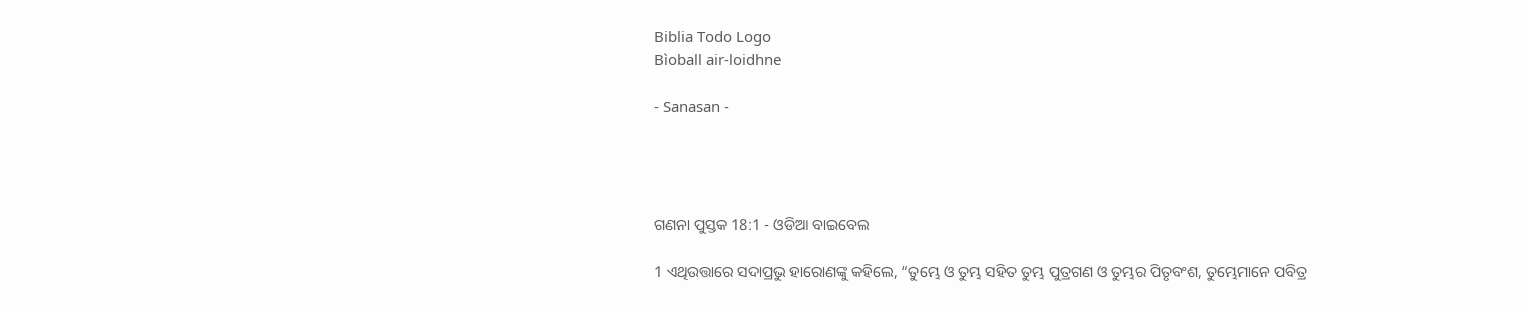Biblia Todo Logo
Bìoball air-loidhne

- Sanasan -




ଗଣନା ପୁସ୍ତକ 18:1 - ଓଡିଆ ବାଇବେଲ

1 ଏଥିଉତ୍ତାରେ ସଦାପ୍ରଭୁ ହାରୋଣଙ୍କୁ କହିଲେ, “ତୁମ୍ଭେ ଓ ତୁମ୍ଭ ସହିତ ତୁମ୍ଭ ପୁତ୍ରଗଣ ଓ ତୁମ୍ଭର ପିତୃବଂଶ, ତୁମ୍ଭେମାନେ ପବିତ୍ର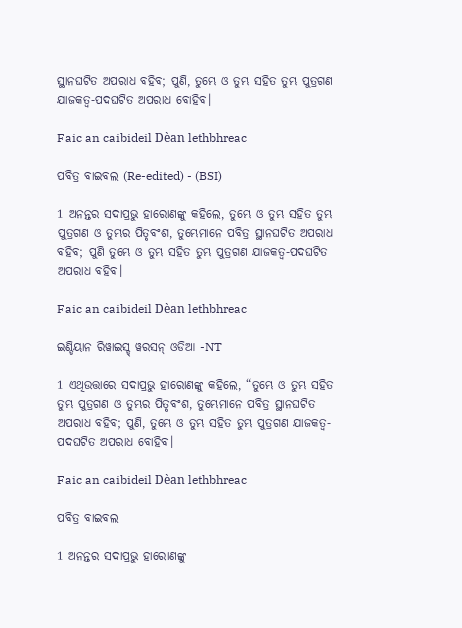ସ୍ଥାନଘଟିତ ଅପରାଧ ବହିବ; ପୁଣି, ତୁମ୍ଭେ ଓ ତୁମ୍ଭ ସହିତ ତୁମ୍ଭ ପୁତ୍ରଗଣ ଯାଜକତ୍ୱ-ପଦଘଟିତ ଅପରାଧ ବୋହିବ।

Faic an caibideil Dèan lethbhreac

ପବିତ୍ର ବାଇବଲ (Re-edited) - (BSI)

1 ଅନନ୍ତର ସଦାପ୍ରଭୁ ହାରୋଣଙ୍କୁ କହିଲେ, ତୁମ୍ଭେ ଓ ତୁମ୍ଭ ସହିତ ତୁମ୍ଭ ପୁତ୍ରଗଣ ଓ ତୁମ୍ଭର ପିତୃବଂଶ, ତୁମ୍ଭେମାନେ ପବିତ୍ର ସ୍ଥାନଘଟିତ ଅପରାଧ ବହିବ; ପୁଣି ତୁମ୍ଭେ ଓ ତୁମ୍ଭ ସହିତ ତୁମ୍ଭ ପୁତ୍ରଗଣ ଯାଜକତ୍ଵ-ପଦଘଟିତ ଅପରାଧ ବହିବ।

Faic an caibideil Dèan lethbhreac

ଇଣ୍ଡିୟାନ ରିୱାଇସ୍ଡ୍ ୱରସନ୍ ଓଡିଆ -NT

1 ଏଥିଉତ୍ତାରେ ସଦାପ୍ରଭୁ ହାରୋଣଙ୍କୁ କହିଲେ, “ତୁମ୍ଭେ ଓ ତୁମ୍ଭ ସହିତ ତୁମ୍ଭ ପୁତ୍ରଗଣ ଓ ତୁମ୍ଭର ପିତୃବଂଶ, ତୁମ୍ଭେମାନେ ପବିତ୍ର ସ୍ଥାନଘଟିତ ଅପରାଧ ବହିବ; ପୁଣି, ତୁମ୍ଭେ ଓ ତୁମ୍ଭ ସହିତ ତୁମ୍ଭ ପୁତ୍ରଗଣ ଯାଜକତ୍ୱ-ପଦଘଟିତ ଅପରାଧ ବୋହିବ।

Faic an caibideil Dèan lethbhreac

ପବିତ୍ର ବାଇବଲ

1 ଅନନ୍ତର ସଦାପ୍ରଭୁ ହାରୋଣଙ୍କୁ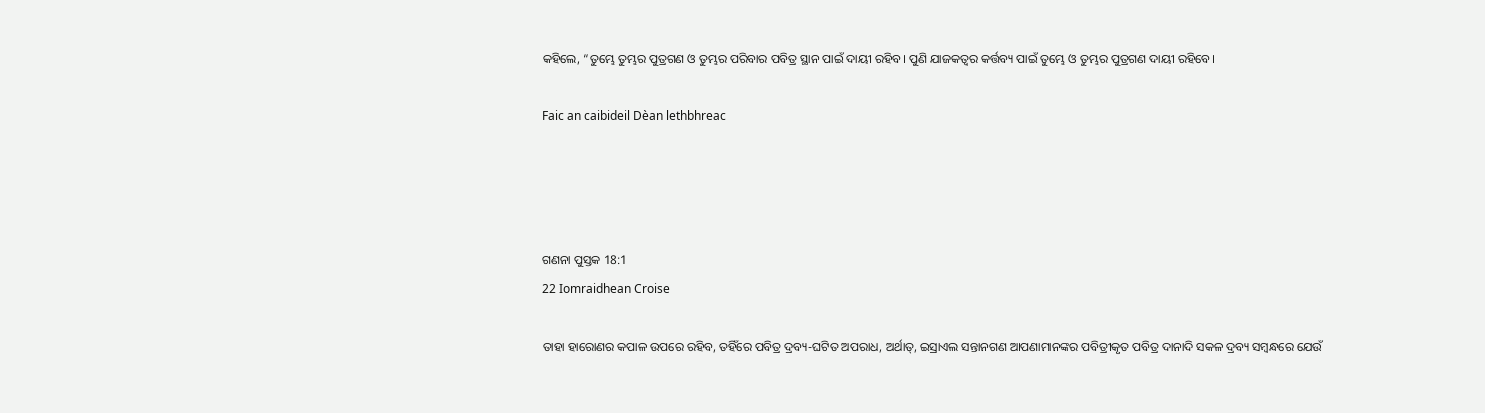କହିଲେ, “ତୁମ୍ଭେ ତୁମ୍ଭର ପୁତ୍ରଗଣ ଓ ତୁମ୍ଭର ପରିବାର ପବିତ୍ର ସ୍ଥାନ ପାଇଁ ଦାୟୀ ରହିବ। ପୁଣି ଯାଜକତ୍ୱର କର୍ତ୍ତବ୍ୟ ପାଇଁ ତୁମ୍ଭେ ଓ ତୁମ୍ଭର ପୁତ୍ରଗଣ ଦାୟୀ ରହିବେ।

Faic an caibideil Dèan lethbhreac




ଗଣନା ପୁସ୍ତକ 18:1
22 Iomraidhean Croise

ତାହା ହାରୋଣର କପାଳ ଉପରେ ରହିବ, ତହିଁରେ ପବିତ୍ର ଦ୍ରବ୍ୟ-ଘଟିତ ଅପରାଧ, ଅର୍ଥାତ୍‍, ଇସ୍ରାଏଲ ସନ୍ତାନଗଣ ଆପଣାମାନଙ୍କର ପବିତ୍ରୀକୃତ ପବିତ୍ର ଦାନାଦି ସକଳ ଦ୍ରବ୍ୟ ସମ୍ବନ୍ଧରେ ଯେଉଁ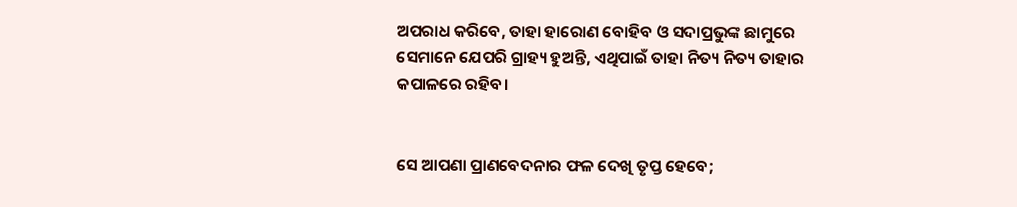ଅପରାଧ କରିବେ, ତାହା ହାରୋଣ ବୋହିବ ଓ ସଦାପ୍ରଭୁଙ୍କ ଛାମୁରେ ସେମାନେ ଯେପରି ଗ୍ରାହ୍ୟ ହୁଅନ୍ତି, ଏଥିପାଇଁ ତାହା ନିତ୍ୟ ନିତ୍ୟ ତାହାର କପାଳରେ ରହିବ।


ସେ ଆପଣା ପ୍ରାଣବେଦନାର ଫଳ ଦେଖି ତୃପ୍ତ ହେବେ;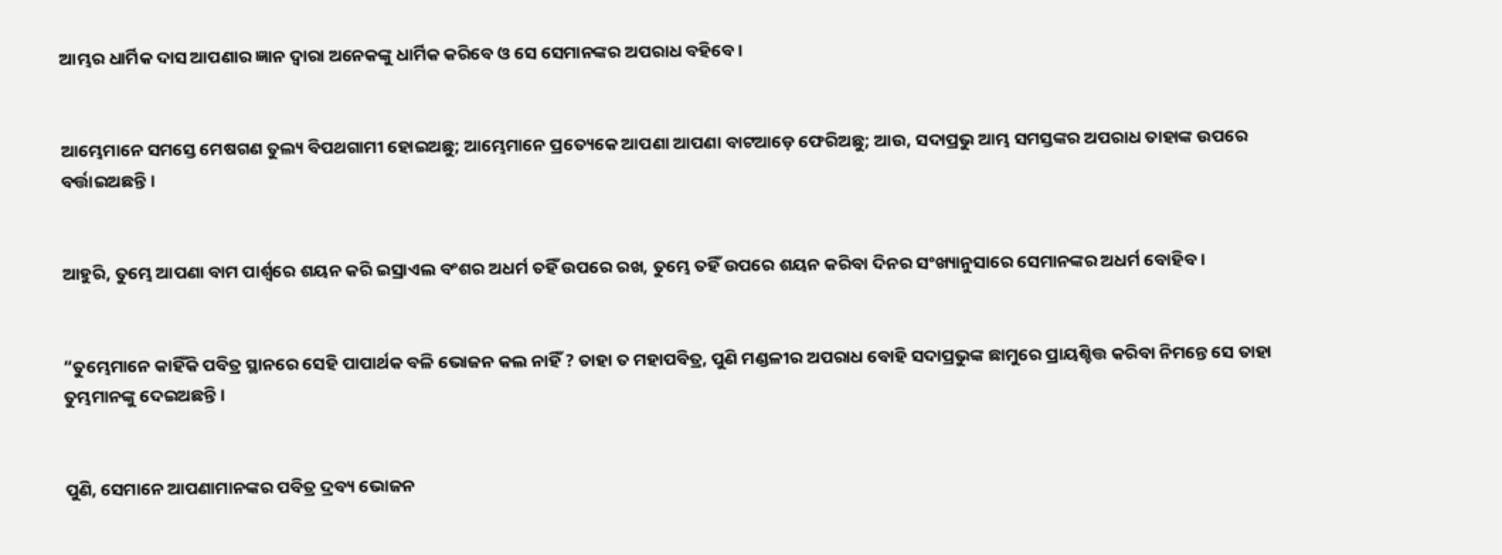ଆମ୍ଭର ଧାର୍ମିକ ଦାସ ଆପଣାର ଜ୍ଞାନ ଦ୍ୱାରା ଅନେକଙ୍କୁ ଧାର୍ମିକ କରିବେ ଓ ସେ ସେମାନଙ୍କର ଅପରାଧ ବହିବେ।


ଆମ୍ଭେମାନେ ସମସ୍ତେ ମେଷଗଣ ତୁଲ୍ୟ ବିପଥଗାମୀ ହୋଇଅଛୁ; ଆମ୍ଭେମାନେ ପ୍ରତ୍ୟେକେ ଆପଣା ଆପଣା ବାଟଆଡ଼େ ଫେରିଅଛୁ; ଆଉ, ସଦାପ୍ରଭୁ ଆମ୍ଭ ସମସ୍ତଙ୍କର ଅପରାଧ ତାହାଙ୍କ ଉପରେ ବର୍ତ୍ତାଇଅଛନ୍ତି।


ଆହୁରି, ତୁମ୍ଭେ ଆପଣା ବାମ ପାର୍ଶ୍ୱରେ ଶୟନ କରି ଇସ୍ରାଏଲ ବଂଶର ଅଧର୍ମ ତହିଁ ଉପରେ ରଖ, ତୁମ୍ଭେ ତହିଁ ଉପରେ ଶୟନ କରିବା ଦିନର ସଂଖ୍ୟାନୁସାରେ ସେମାନଙ୍କର ଅଧର୍ମ ବୋହିବ।


“ତୁମ୍ଭେମାନେ କାହିଁକି ପବିତ୍ର ସ୍ଥାନରେ ସେହି ପାପାର୍ଥକ ବଳି ଭୋଜନ କଲ ନାହିଁ ? ତାହା ତ ମହାପବିତ୍ର, ପୁଣି ମଣ୍ଡଳୀର ଅପରାଧ ବୋହି ସଦାପ୍ରଭୁଙ୍କ ଛାମୁରେ ପ୍ରାୟଶ୍ଚିତ୍ତ କରିବା ନିମନ୍ତେ ସେ ତାହା ତୁମ୍ଭମାନଙ୍କୁ ଦେଇଅଛନ୍ତି।


ପୁଣି, ସେମାନେ ଆପଣାମାନଙ୍କର ପବିତ୍ର ଦ୍ରବ୍ୟ ଭୋଜନ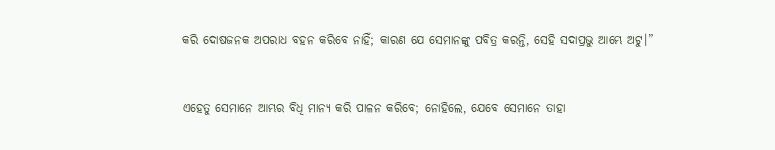କରି ଦୋଷଜନକ ଅପରାଧ ବହନ କରିବେ ନାହିଁ; କାରଣ ଯେ ସେମାନଙ୍କୁ ପବିତ୍ର କରନ୍ତି, ସେହି ସଦାପ୍ରଭୁ ଆମ୍ଭେ ଅଟୁ।”


ଏହେତୁ ସେମାନେ ଆମ୍ଭର ବିଧି ମାନ୍ୟ କରି ପାଳନ କରିବେ; ନୋହିଲେ, ଯେବେ ସେମାନେ ତାହା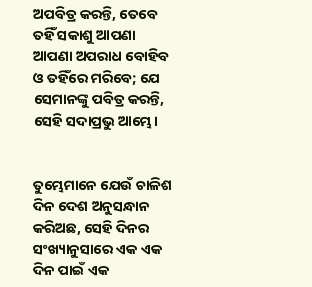ଅପବିତ୍ର କରନ୍ତି, ତେବେ ତହିଁ ସକାଶୁ ଆପଣା ଆପଣା ଅପରାଧ ବୋହିବ ଓ ତହିଁରେ ମରିବେ; ଯେ ସେମାନଙ୍କୁ ପବିତ୍ର କରନ୍ତି, ସେହି ସଦାପ୍ରଭୁ ଆମ୍ଭେ।


ତୁମ୍ଭେମାନେ ଯେଉଁ ଚାଳିଶ ଦିନ ଦେଶ ଅନୁସନ୍ଧାନ କରିଅଛ, ସେହି ଦିନର ସଂଖ୍ୟାନୁସାରେ ଏକ ଏକ ଦିନ ପାଇଁ ଏକ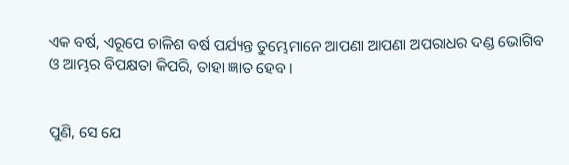ଏକ ବର୍ଷ, ଏରୂପେ ଚାଳିଶ ବର୍ଷ ପର୍ଯ୍ୟନ୍ତ ତୁମ୍ଭେମାନେ ଆପଣା ଆପଣା ଅପରାଧର ଦଣ୍ଡ ଭୋଗିବ ଓ ଆମ୍ଭର ବିପକ୍ଷତା କିପରି, ତାହା ଜ୍ଞାତ ହେବ।


ପୁଣି, ସେ ଯେ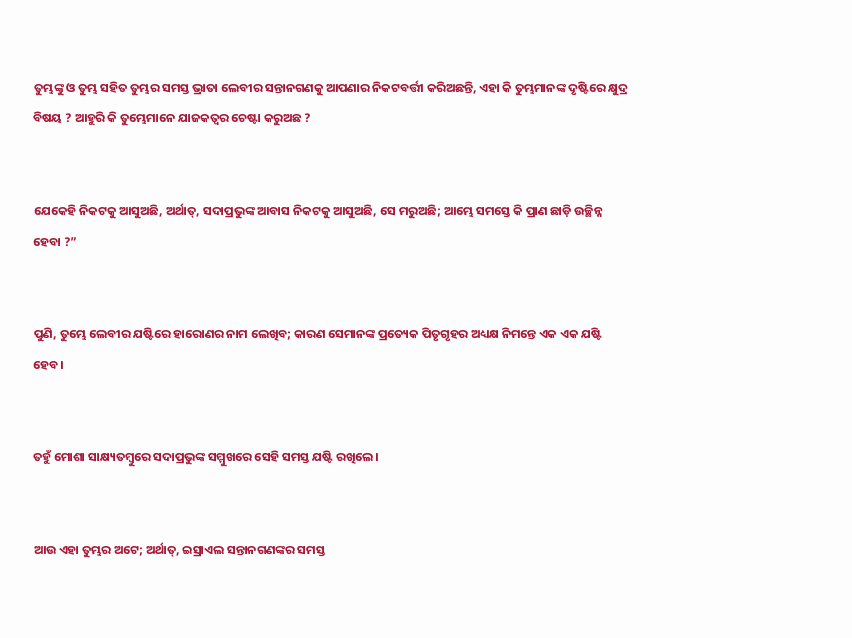ତୁମ୍ଭଙ୍କୁ ଓ ତୁମ୍ଭ ସହିତ ତୁମ୍ଭର ସମସ୍ତ ଭ୍ରାତା ଲେବୀର ସନ୍ତାନଗଣକୁ ଆପଣାର ନିକଟବର୍ତ୍ତୀ କରିଅଛନ୍ତି, ଏହା କି ତୁମ୍ଭମାନଙ୍କ ଦୃଷ୍ଟିରେ କ୍ଷୁଦ୍ର ବିଷୟ ? ଆହୁରି କି ତୁମ୍ଭେମାନେ ଯାଜକତ୍ୱର ଚେଷ୍ଟା କରୁଅଛ ?


ଯେକେହି ନିକଟକୁ ଆସୁଅଛି, ଅର୍ଥାତ୍‍, ସଦାପ୍ରଭୁଙ୍କ ଆବାସ ନିକଟକୁ ଆସୁଅଛି, ସେ ମରୁଅଛି; ଆମ୍ଭେ ସମସ୍ତେ କି ପ୍ରାଣ ଛାଡ଼ି ଉଚ୍ଛିନ୍ନ ହେବା ?”


ପୁଣି, ତୁମ୍ଭେ ଲେବୀର ଯଷ୍ଟିରେ ହାରୋଣର ନାମ ଲେଖିବ; କାରଣ ସେମାନଙ୍କ ପ୍ରତ୍ୟେକ ପିତୃଗୃହର ଅଧ୍ୟକ୍ଷ ନିମନ୍ତେ ଏକ ଏକ ଯଷ୍ଟି ହେବ।


ତହୁଁ ମୋଶା ସାକ୍ଷ୍ୟତମ୍ବୁରେ ସଦାପ୍ରଭୁଙ୍କ ସମ୍ମୁଖରେ ସେହି ସମସ୍ତ ଯଷ୍ଟି ରଖିଲେ।


ଆଉ ଏହା ତୁମ୍ଭର ଅଟେ; ଅର୍ଥାତ୍‍, ଇସ୍ରାଏଲ ସନ୍ତାନଗଣଙ୍କର ସମସ୍ତ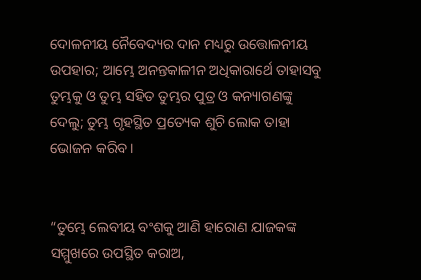ଦୋଳନୀୟ ନୈବେଦ୍ୟର ଦାନ ମଧ୍ୟରୁ ଉତ୍ତୋଳନୀୟ ଉପହାର; ଆମ୍ଭେ ଅନନ୍ତକାଳୀନ ଅଧିକାରାର୍ଥେ ତାହାସବୁ ତୁମ୍ଭକୁ ଓ ତୁମ୍ଭ ସହିତ ତୁମ୍ଭର ପୁତ୍ର ଓ କନ୍ୟାଗଣଙ୍କୁ ଦେଲୁ; ତୁମ୍ଭ ଗୃହସ୍ଥିତ ପ୍ରତ୍ୟେକ ଶୁଚି ଲୋକ ତାହା ଭୋଜନ କରିବ।


“ତୁମ୍ଭେ ଲେବୀୟ ବଂଶକୁ ଆଣି ହାରୋଣ ଯାଜକଙ୍କ ସମ୍ମୁଖରେ ଉପସ୍ଥିତ କରାଅ,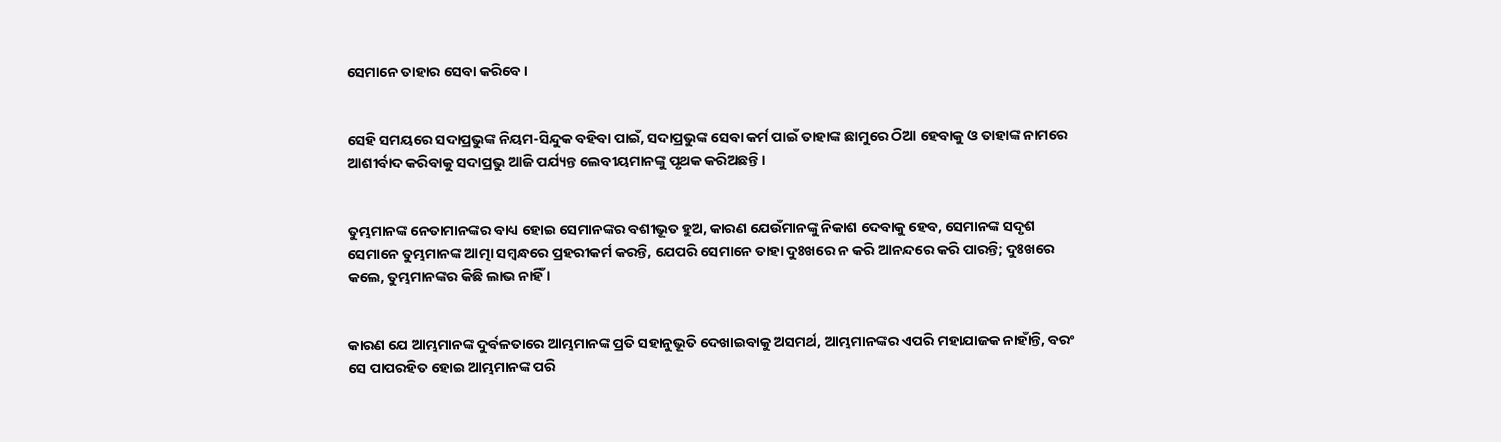ସେମାନେ ତାହାର ସେବା କରିବେ।


ସେହି ସମୟରେ ସଦାପ୍ରଭୁଙ୍କ ନିୟମ-ସିନ୍ଦୁକ ବହିବା ପାଇଁ, ସଦାପ୍ରଭୁଙ୍କ ସେବା କର୍ମ ପାଇଁ ତାହାଙ୍କ ଛାମୁରେ ଠିଆ ହେବାକୁ ଓ ତାହାଙ୍କ ନାମରେ ଆଶୀର୍ବାଦ କରିବାକୁ ସଦାପ୍ରଭୁ ଆଜି ପର୍ଯ୍ୟନ୍ତ ଲେବୀୟମାନଙ୍କୁ ପୃଥକ କରିଅଛନ୍ତି।


ତୁମ୍ଭମାନଙ୍କ ନେତାମାନଙ୍କର ବାଧ୍ୟ ହୋଇ ସେମାନଙ୍କର ବଶୀଭୂତ ହୁଅ, କାରଣ ଯେଉଁମାନଙ୍କୁ ନିକାଶ ଦେବାକୁ ହେବ, ସେମାନଙ୍କ ସଦୃଶ ସେମାନେ ତୁମ୍ଭମାନଙ୍କ ଆତ୍ମା ସମ୍ବନ୍ଧରେ ପ୍ରହରୀକର୍ମ କରନ୍ତି, ଯେପରି ସେମାନେ ତାହା ଦୁଃଖରେ ନ କରି ଆନନ୍ଦରେ କରି ପାରନ୍ତି; ଦୁଃଖରେ କଲେ, ତୁମ୍ଭମାନଙ୍କର କିଛି ଲାଭ ନାହିଁ ।


କାରଣ ଯେ ଆମ୍ଭମାନଙ୍କ ଦୁର୍ବଳତାରେ ଆମ୍ଭମାନଙ୍କ ପ୍ରତି ସହାନୁଭୂତି ଦେଖାଇବାକୁ ଅସମର୍ଥ, ଆମ୍ଭମାନଙ୍କର ଏପରି ମହାଯାଜକ ନାହାଁନ୍ତି, ବରଂ ସେ ପାପରହିତ ହୋଇ ଆମ୍ଭମାନଙ୍କ ପରି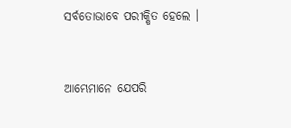ସର୍ବତୋଭାବେ ପରୀକ୍ଷିତ ହେଲେ ।


ଆମ୍ଭେମାନେ ଯେପରି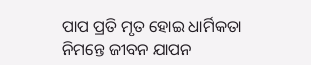ପାପ ପ୍ରତି ମୃତ ହୋଇ ଧାର୍ମିକତା ନିମନ୍ତେ ଜୀବନ ଯାପନ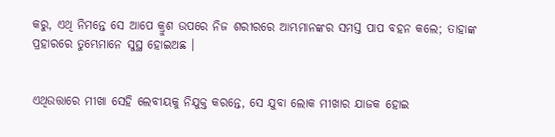କରୁ, ଏଥି ନିମନ୍ତେ ସେ ଆପେ କ୍ରୁଶ ଉପରେ ନିଜ ଶରୀରରେ ଆମ୍ଭମାନଙ୍କର ସମସ୍ତ ପାପ ବହନ କଲେ; ତାହାଙ୍କ ପ୍ରହାରରେ ତୁମ୍ଭେମାନେ ସୁସ୍ଥ ହୋଇଅଛ ।


ଏଥିଉତ୍ତାରେ ମୀଖା ସେହି ଲେବୀୟକୁ ନିଯୁକ୍ତ କରନ୍ତେ, ସେ ଯୁବା ଲୋକ ମୀଖାର ଯାଜକ ହୋଇ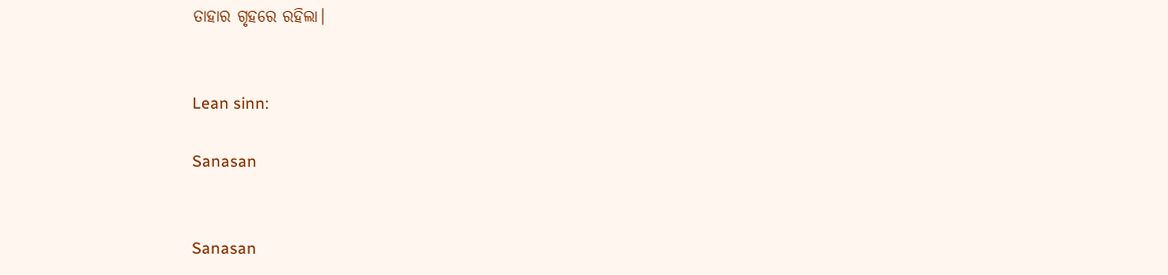ତାହାର ଗୃହରେ ରହିଲା।


Lean sinn:

Sanasan


Sanasan